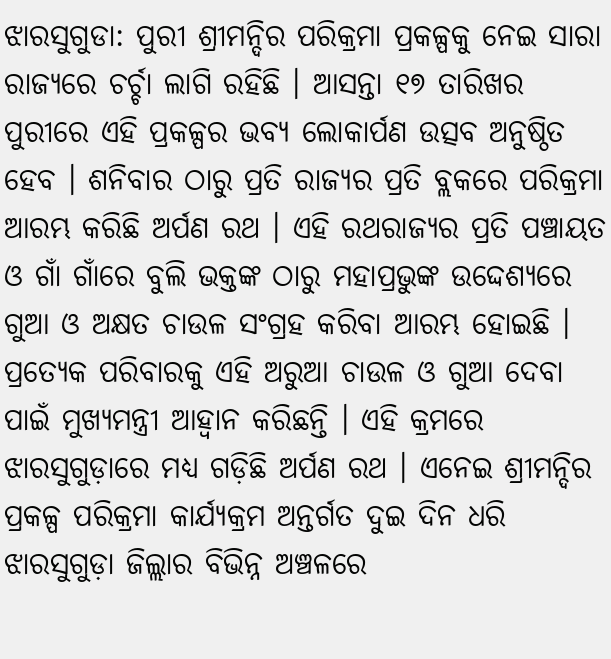ଝାରସୁଗୁଡା: ପୁରୀ ଶ୍ରୀମନ୍ଦିର ପରିକ୍ରମା ପ୍ରକଳ୍ପକୁ ନେଇ ସାରା ରାଜ୍ୟରେ ଚର୍ଚ୍ଚା ଲାଗି ରହିଛି । ଆସନ୍ତା ୧୭ ତାରିଖର ପୁରୀରେ ଏହି ପ୍ରକଳ୍ପର ଭବ୍ୟ ଲୋକାର୍ପଣ ଉତ୍ସବ ଅନୁଷ୍ଠିତ ହେବ । ଶନିବାର ଠାରୁ ପ୍ରତି ରାଜ୍ୟର ପ୍ରତି ବ୍ଲକରେ ପରିକ୍ରମା ଆରମ୍ଭ କରିଛି ଅର୍ପଣ ରଥ । ଏହି ରଥରାଜ୍ୟର ପ୍ରତି ପଞ୍ଚାୟତ ଓ ଗାଁ ଗାଁରେ ବୁଲି ଭକ୍ତଙ୍କ ଠାରୁ ମହାପ୍ରଭୁଙ୍କ ଉଦ୍ଦେଶ୍ୟରେ ଗୁଆ ଓ ଅକ୍ଷତ ଚାଉଳ ସଂଗ୍ରହ କରିବା ଆରମ୍ଭ ହୋଇଛି । ପ୍ରତ୍ୟେକ ପରିବାରକୁ ଏହି ଅରୁଆ ଚାଉଳ ଓ ଗୁଆ ଦେବା ପାଇଁ ମୁଖ୍ୟମନ୍ତ୍ରୀ ଆହ୍ବାନ କରିଛନ୍ତି । ଏହି କ୍ରମରେ ଝାରସୁଗୁଡ଼ାରେ ମଧ୍ୟ ଗଡ଼ିଛି ଅର୍ପଣ ରଥ । ଏନେଇ ଶ୍ରୀମନ୍ଦିର ପ୍ରକଳ୍ପ ପରିକ୍ରମା କାର୍ଯ୍ୟକ୍ରମ ଅନ୍ତର୍ଗତ ଦୁଇ ଦିନ ଧରି ଝାରସୁଗୁଡ଼ା ଜିଲ୍ଲାର ବିଭିନ୍ନ ଅଞ୍ଚଳରେ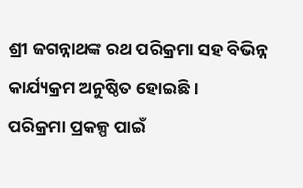ଶ୍ରୀ ଜଗନ୍ନାଥଙ୍କ ରଥ ପରିକ୍ରମା ସହ ବିଭିନ୍ନ କାର୍ଯ୍ୟକ୍ରମ ଅନୁଷ୍ଠିତ ହୋଇଛି ।
ପରିକ୍ରମା ପ୍ରକଳ୍ପ ପାଇଁ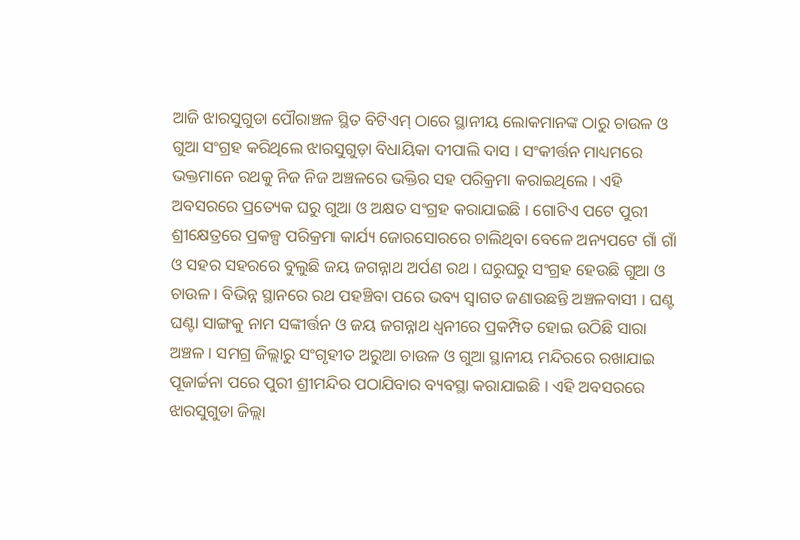ଆଜି ଝାରସୁଗୁଡା ପୌରାଞ୍ଚଳ ସ୍ଥିତ ବିଟିଏମ୍ ଠାରେ ସ୍ଥାନୀୟ ଲୋକମାନଙ୍କ ଠାରୁ ଚାଉଳ ଓ ଗୁଆ ସଂଗ୍ରହ କରିଥିଲେ ଝାରସୁଗୁଡ଼ା ବିଧାୟିକା ଦୀପାଲି ଦାସ । ସଂକୀର୍ତ୍ତନ ମାଧ୍ୟମରେ ଭକ୍ତମାନେ ରଥକୁ ନିଜ ନିଜ ଅଞ୍ଚଳରେ ଭକ୍ତିର ସହ ପରିକ୍ରମା କରାଇଥିଲେ । ଏହି ଅବସରରେ ପ୍ରତ୍ୟେକ ଘରୁ ଗୁଆ ଓ ଅକ୍ଷତ ସଂଗ୍ରହ କରାଯାଇଛି । ଗୋଟିଏ ପଟେ ପୁରୀ ଶ୍ରୀକ୍ଷେତ୍ରରେ ପ୍ରକଳ୍ପ ପରିକ୍ରମା କାର୍ଯ୍ୟ ଜୋରସୋରରେ ଚାଲିଥିବା ବେଳେ ଅନ୍ୟପଟେ ଗାଁ ଗାଁ ଓ ସହର ସହରରେ ବୁଲୁଛି ଜୟ ଜଗନ୍ନାଥ ଅର୍ପଣ ରଥ । ଘରୁଘରୁ ସଂଗ୍ରହ ହେଉଛି ଗୁଆ ଓ ଚାଉଳ । ବିଭିନ୍ନ ସ୍ଥାନରେ ରଥ ପହଞ୍ଚିବା ପରେ ଭବ୍ୟ ସ୍ବାଗତ ଜଣାଉଛନ୍ତି ଅଞ୍ଚଳବାସୀ । ଘଣ୍ଟ ଘଣ୍ଟା ସାଙ୍ଗକୁ ନାମ ସଙ୍କୀର୍ତ୍ତନ ଓ ଜୟ ଜଗନ୍ନାଥ ଧ୍ବନୀରେ ପ୍ରକମ୍ପିତ ହୋଇ ଉଠିଛି ସାରା ଅଞ୍ଚଳ । ସମଗ୍ର ଜିଲ୍ଲାରୁ ସଂଗୃହୀତ ଅରୁଆ ଚାଉଳ ଓ ଗୁଆ ସ୍ଥାନୀୟ ମନ୍ଦିରରେ ରଖାଯାଇ ପୂଜାର୍ଚ୍ଚନା ପରେ ପୁରୀ ଶ୍ରୀମନ୍ଦିର ପଠାଯିବାର ବ୍ୟବସ୍ଥା କରାଯାଇଛି । ଏହି ଅବସରରେ ଝାରସୁଗୁଡା ଜିଲ୍ଲା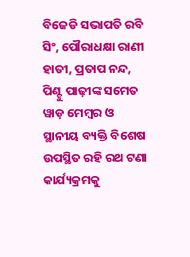ବିଜେଡି ସଭାପତି ରବି ସିଂ, ପୌରାଧକ୍ଷା ରାଣୀ ହାତୀ, ପ୍ରତାପ ନନ୍ଦ, ପିଣ୍ଟୁ ପାଢ଼ୀଙ୍କ ସମେତ ୱାଡ଼ ମେମ୍ବର ଓ ସ୍ଥାନୀୟ ବ୍ୟକ୍ତି ବିଶେଷ ଉପସ୍ଥିତ ରହି ରଥ ଟଣା କାର୍ଯ୍ୟକ୍ରମକୁ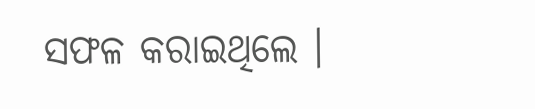ସଫଳ କରାଇଥିଲେ ।